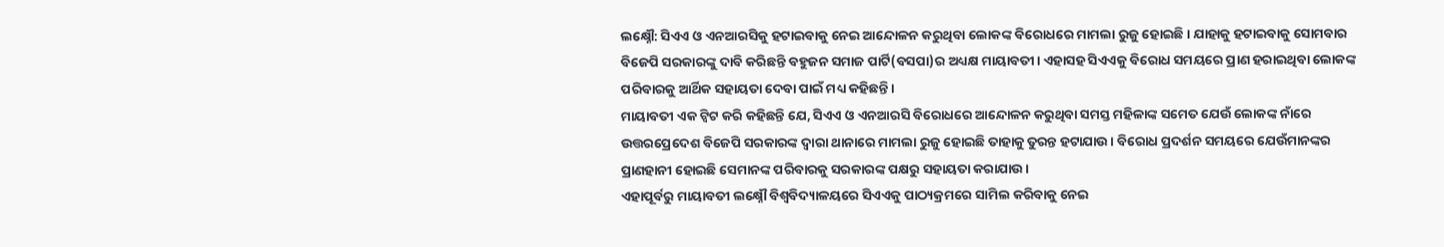ଲକ୍ଷ୍ନୌ: ସିଏଏ ଓ ଏନଆରସିକୁ ହଟାଇବାକୁ ନେଇ ଆନ୍ଦୋଳନ କରୁଥିବା ଲୋକଙ୍କ ବିରୋଧରେ ମାମଲା ରୁଜୁ ହୋଇଛି । ଯାହାକୁ ହଟାଇବାକୁ ସୋମବାର ବିଜେପି ସରକାରଙ୍କୁ ଦାବି କରିଛନ୍ତି ବହୁଜନ ସମାଜ ପାର୍ଟି(ବସପା)ର ଅଧ୍ୟକ୍ଷ ମାୟାବତୀ। ଏହାସହ ସିଏଏକୁ ବିରୋଧ ସମୟରେ ପ୍ରାଣ ହରାଇଥିବା ଲୋକଙ୍କ ପରିବାରକୁ ଆର୍ଥିକ ସହାୟତା ଦେବା ପାଇଁ ମଧ୍ୟ କହିଛନ୍ତି।
ମାୟାବତୀ ଏକ ଟ୍ବିଟ କରି କହିଛନ୍ତି ଯେ, ସିଏଏ ଓ ଏନଆରସି ବିରୋଧରେ ଆନ୍ଦୋଳନ କରୁଥିବା ସମସ୍ତ ମହିଳାଙ୍କ ସମେତ ଯେଉଁ ଲୋକଙ୍କ ନାଁରେ ଉତ୍ତରପ୍ରେଦେଶ ବିଜେପି ସରକାରଙ୍କ ଦ୍ବାରା ଥାନାରେ ମାମଲା ରୁଜୁ ହୋଇଛି ତାହାକୁ ତୁରନ୍ତ ହଟାଯାଉ । ବିରୋଧ ପ୍ରଦର୍ଶନ ସମୟରେ ଯେଉଁମାନଙ୍କର ପ୍ରାଣହାନୀ ହୋଇଛି ସେମାନଙ୍କ ପରିବାରକୁ ସରକାରଙ୍କ ପକ୍ଷରୁ ସହାୟତା କରାଯାଉ ।
ଏହାପୂର୍ବରୁ ମାୟାବତୀ ଲକ୍ଷ୍ନୌ ବିଶ୍ବବିଦ୍ୟାଳୟରେ ସିଏଏକୁ ପାଠ୍ୟକ୍ରମରେ ସାମିଲ କରିବାକୁ ନେଇ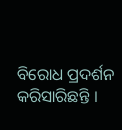ବିରୋଧ ପ୍ରଦର୍ଶନ କରିସାରିଛନ୍ତି ।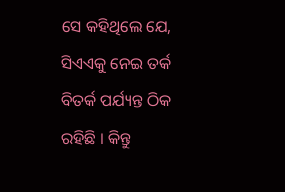ସେ କହିଥିଲେ ଯେ, ସିଏଏକୁ ନେଇ ତର୍କ ବିତର୍କ ପର୍ଯ୍ୟନ୍ତ ଠିକ ରହିଛି । କିନ୍ତୁ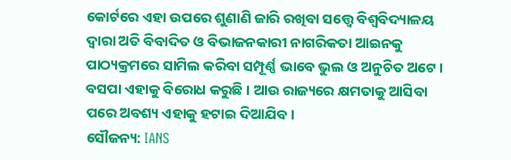କୋର୍ଟରେ ଏହା ଉପରେ ଶୁଣାଣି ଜାରି ରଖିବା ସତ୍ତ୍ବେ ବିଶ୍ବବିଦ୍ୟାଳୟ ଦ୍ବାରା ଅତି ବିବାଦିତ ଓ ବିଭାଜନକାରୀ ନାଗରିକତା ଆଇନକୁ ପାଠ୍ୟକ୍ରମରେ ସାମିଲ କରିବା ସମ୍ପୂର୍ଣ୍ଣ ଭାବେ ଭୁଲ ଓ ଅନୁଚିତ ଅଟେ । ବସପା ଏହାକୁ ବିରୋଧ କରୁଛି । ଆଉ ରାଜ୍ୟରେ କ୍ଷମତାକୁ ଆସିବା ପରେ ଅବଶ୍ୟ ଏହାକୁ ହଟାଇ ଦିଆଯିବ।
ସୌଜନ୍ୟ: IANS